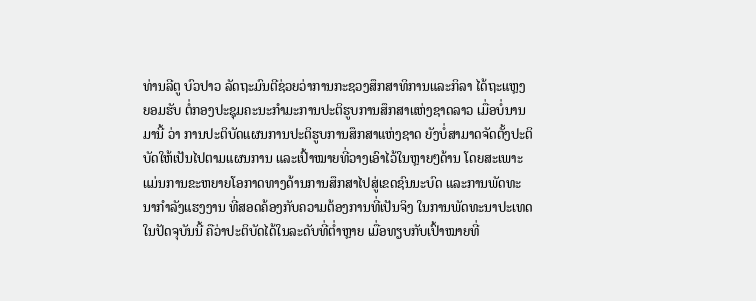ທ່ານລີຕູ ບົວປາວ ລັດຖະມົນຕີຊ່ວຍວ່າການກະຊວງສຶກສາທິການແລະກິລາ ໄດ້ຖະແຫຼງ
ຍອມຮັບ ຕໍ່ກອງປະຊຸມຄະນະກໍາມະການປະຕິຮູບການສຶກສາແຫ່ງຊາດລາວ ເມື່ອບໍ່ນານ
ມານີ້ ວ່າ ການປະຕິບັດແຜນການປະຕິຮູບການສຶກສາແຫ່ງຊາດ ຍັງບໍ່ສາມາດຈັດຕັ້ງປະຕິ
ບັດໃຫ້ເປັນໄປຕາມແຜນການ ແລະເປົ້າໝາຍທີ່ວາງເອົາໄວ້ໃນຫຼາຍໆດ້ານ ໂດຍສະເພາະ
ແມ່ນການຂະຫຍາຍໂອກາດທາງດ້ານການສຶກສາໄປສູ່ເຂດຊົນນະບົດ ແລະການພັດທະ
ນາກໍາລັງແຮງງານ ທີ່ສອດຄ້ອງກັບຄວາມຕ້ອງການທີ່ເປັນຈິງ ໃນການພັດທະນາປະເທດ
ໃນປັດຈຸບັນນີ້ ຄືວ່າປະຕິບັດໄດ້ໃນລະດັບທີ່ຕໍ່າຫຼາຍ ເມື່ອທຽບກັບເປົ້າໝາຍທີ່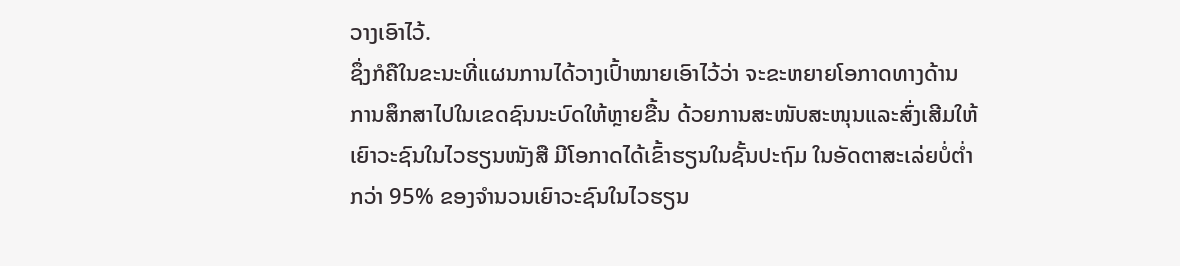ວາງເອົາໄວ້.
ຊຶ່ງກໍຄືໃນຂະນະທີ່ແຜນການໄດ້ວາງເປົ້າໝາຍເອົາໄວ້ວ່າ ຈະຂະຫຍາຍໂອກາດທາງດ້ານ
ການສຶກສາໄປໃນເຂດຊົນນະບົດໃຫ້ຫຼາຍຂື້ນ ດ້ວຍການສະໜັບສະໜຸນແລະສົ່ງເສີມໃຫ້
ເຍົາວະຊົນໃນໄວຮຽນໜັງສື ມີໂອກາດໄດ້ເຂົ້າຮຽນໃນຊັ້ນປະຖົມ ໃນອັດຕາສະເລ່ຍບໍ່ຕໍ່າ
ກວ່າ 95% ຂອງຈໍານວນເຍົາວະຊົນໃນໄວຮຽນ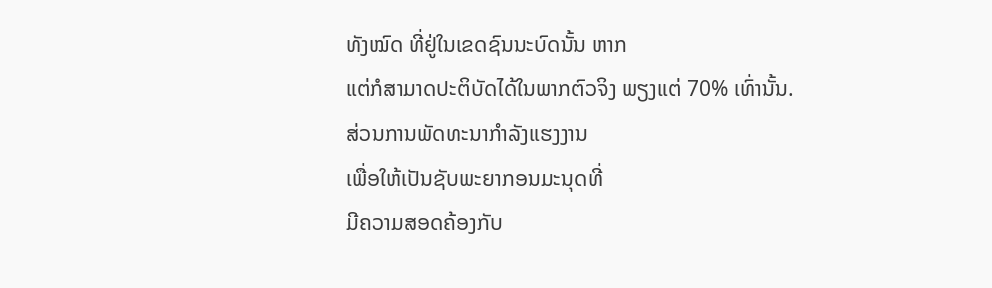ທັງໝົດ ທີ່ຢູ່ໃນເຂດຊົນນະບົດນັ້ນ ຫາກ
ແຕ່ກໍສາມາດປະຕິບັດໄດ້ໃນພາກຕົວຈິງ ພຽງແຕ່ 70% ເທົ່ານັ້ນ.
ສ່ວນການພັດທະນາກໍາລັງແຮງງານ
ເພື່ອໃຫ້ເປັນຊັບພະຍາກອນມະນຸດທີ່
ມີຄວາມສອດຄ້ອງກັບ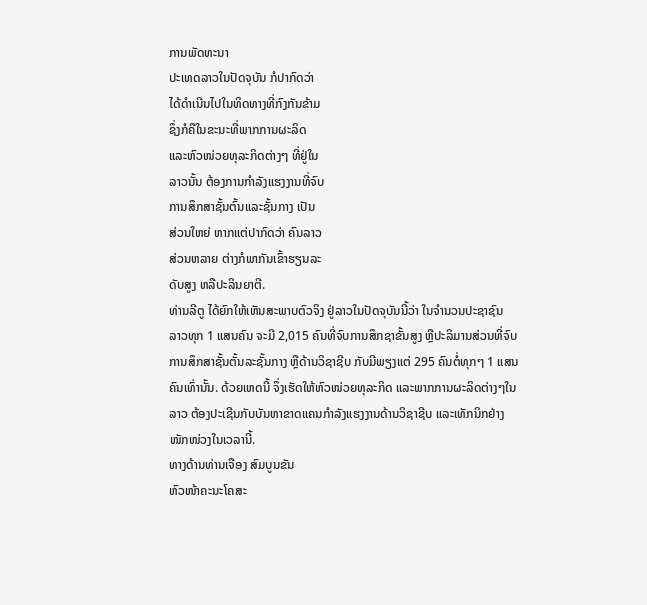ການພັດທະນາ
ປະເທດລາວໃນປັດຈຸບັນ ກໍປາກົດວ່າ
ໄດ້ດໍາເນີນໄປໃນທິດທາງທີ່ກົງກັນຂ້າມ
ຊຶ່ງກໍຄືໃນຂະນະທີ່ພາກການຜະລິດ
ແລະຫົວໜ່ວຍທຸລະກິດຕ່າງໆ ທີ່ຢູ່ໃນ
ລາວນັ້ນ ຕ້ອງການກໍາລັງແຮງງານທີ່ຈົບ
ການສຶກສາຊັ້ນຕົ້ນແລະຊັ້ນກາງ ເປັນ
ສ່ວນໃຫຍ່ ຫາກແຕ່ປາກົດວ່າ ຄົນລາວ
ສ່ວນຫລາຍ ຕ່າງກໍພາກັນເຂົ້າຮຽນລະ
ດັບສູງ ຫລືປະລິນຍາຕີ.
ທ່ານລີຕູ ໄດ້ຍົກໃຫ້ເຫັນສະພາບຕົວຈິງ ຢູ່ລາວໃນປັດຈຸບັນນີ້ວ່າ ໃນຈໍານວນປະຊາຊົນ
ລາວທຸກ 1 ແສນຄົນ ຈະມີ 2,015 ຄົນທີ່ຈົບການສຶກຊາຂັ້ນສູງ ຫຼືປະລິມານສ່ວນທີ່ຈົບ
ການສຶກສາຊັ້ນຕັ້ນລະຊັ້ນກາງ ຫຼືດ້ານວິຊາຊີບ ກັບມີພຽງແຕ່ 295 ຄົນຕໍ່ທຸກໆ 1 ແສນ
ຄົນເທົ່ານັ້ນ. ດ້ວຍເຫດນີ້ ຈຶ່ງເຮັດໃຫ້ຫົວໜ່ວຍທຸລະກິດ ແລະພາກການຜະລິດຕ່າງໆໃນ
ລາວ ຕ້ອງປະເຊີນກັບບັນຫາຂາດແຄນກໍາລັງແຮງງານດ້ານວິຊາຊີບ ແລະເທັກນິກຢ່າງ
ໜັກໜ່ວງໃນເວລານີ້.
ທາງດ້ານທ່ານເຈືອງ ສົມບູນຂັນ
ຫົວໜ້າຄະນະໂຄສະ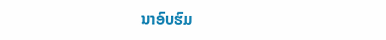ນາອົບຮົມ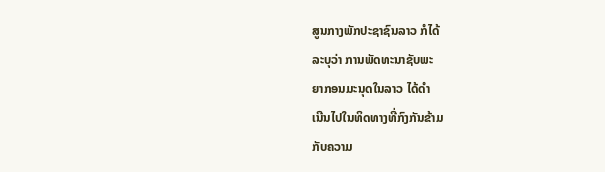ສູນກາງພັກປະຊາຊົນລາວ ກໍໄດ້
ລະບຸວ່າ ການພັດທະນາຊັບພະ
ຍາກອນມະນຸດໃນລາວ ໄດ້ດໍາ
ເນີນໄປໃນທິດທາງທີ່ກົງກັນຂ້າມ
ກັບຄວາມ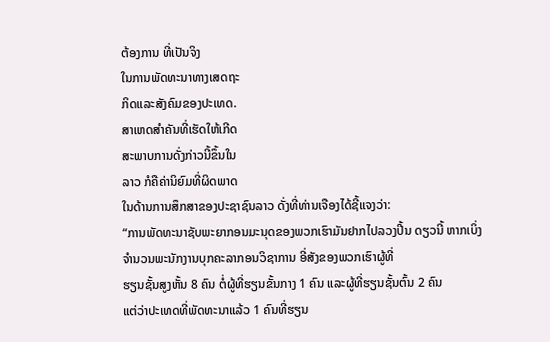ຕ້ອງການ ທີ່ເປັນຈິງ
ໃນການພັດທະນາທາງເສດຖະ
ກິດແລະສັງຄົມຂອງປະເທດ.
ສາເຫດສໍາຄັນທີ່ເຮັດໃຫ້ເກີດ
ສະພາບການດັ່ງກ່າວນີ້ຂຶ້ນໃນ
ລາວ ກໍຄືຄ່ານິຍົມທີ່ຜິດພາດ
ໃນດ້ານການສຶກສາຂອງປະຊາຊົນລາວ ດັ່ງທີ່ທ່ານເຈືອງໄດ້ຊີ້ແຈງວ່າ:
“ການພັດທະນາຊັບພະຍາກອນມະນຸດຂອງພວກເຮົາມັນຢາກໄປລວງປີ້ນ ດຽວນີ້ ຫາກເບິ່ງຈໍານວນພະນັກງານບຸກຄະລາກອນວິຊາການ ອີ່ສັງຂອງພວກເຮົາຜູ້ທີ່
ຮຽນຊັ້ນສູງຫັ້ນ 8 ຄົນ ຕໍ່ຜູ້ທີ່ຮຽນຂັ້ນກາງ 1 ຄົນ ແລະຜູ້ທີ່ຮຽນຊັ້ນຕົ້ນ 2 ຄົນ
ແຕ່ວ່າປະເທດທີ່ພັດທະນາແລ້ວ 1 ຄົນທີ່ຮຽນ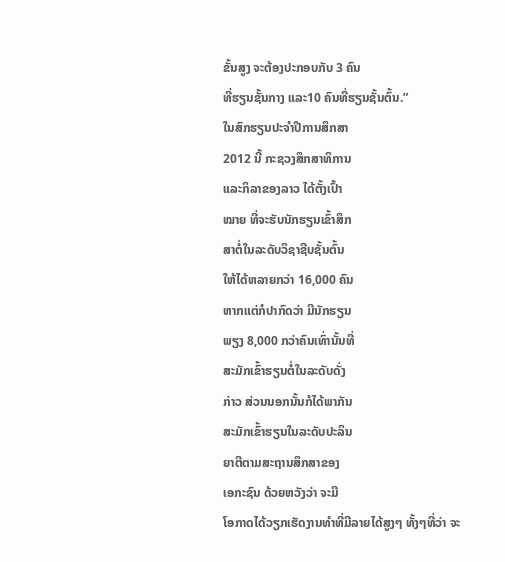ຂັ້ນສູງ ຈະຕ້ອງປະກອບກັບ 3 ຄົນ
ທີ່ຮຽນຊັ້ນກາງ ແລະ10 ຄົນທີ່ຮຽນຊັ້ນຕົ້ນ.”
ໃນສົກຮຽນປະຈໍາປີການສຶກສາ
2012 ນີ້ ກະຊວງສຶກສາທິການ
ແລະກິລາຂອງລາວ ໄດ້ຕັ້ງເປົ້າ
ໝາຍ ທີ່ຈະຮັບນັກຮຽນເຂົ້າສຶກ
ສາຕໍ່ໃນລະດັບວິຊາຊີບຊັ້ນຕົ້ນ
ໃຫ້ໄດ້ຫລາຍກວ່າ 16,000 ຄົນ
ຫາກແຕ່ກໍປາກົດວ່າ ມີນັກຮຽນ
ພຽງ 8,000 ກວ່າຄົນເທົ່ານັ້ນທີ່
ສະມັກເຂົ້າຮຽນຕໍ່ໃນລະດັບດັ່ງ
ກ່າວ ສ່ວນນອກນັ້ນກໍໄດ້ພາກັນ
ສະມັກເຂົ້າຮຽນໃນລະດັບປະລິນ
ຍາຕີຕາມສະຖານສຶກສາຂອງ
ເອກະຊົນ ດ້ວຍຫວັງວ່າ ຈະມີ
ໂອກາດໄດ້ວຽກເຮັດງານທໍາທີ່ມີລາຍໄດ້ສູງໆ ທັ້ງໆທີ່ວ່າ ຈະ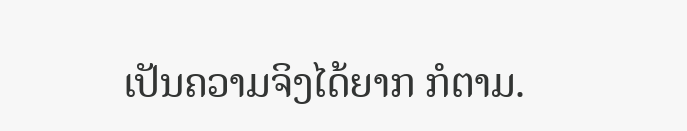ເປັນຄວາມຈິງໄດ້ຍາກ ກໍຕາມ.